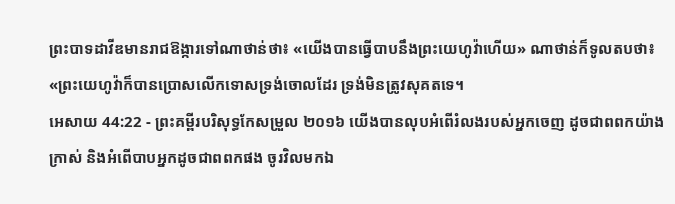ព្រះបាទដាវីឌមានរាជឱង្ការទៅណាថាន់ថា៖ «យើងបានធ្វើបាបនឹងព្រះយេហូវ៉ាហើយ» ណាថាន់ក៏ទូលតបថា៖ «ព្រះយេហូវ៉ាក៏បានប្រោសលើកទោសទ្រង់ចោលដែរ ទ្រង់មិនត្រូវសុគតទេ។
អេសាយ 44:22 - ព្រះគម្ពីរបរិសុទ្ធកែសម្រួល ២០១៦ យើងបានលុបអំពើរំលងរបស់អ្នកចេញ ដូចជាពពកយ៉ាងក្រាស់ និងអំពើបាបអ្នកដូចជាពពកផង ចូរវិលមកឯ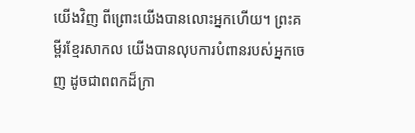យើងវិញ ពីព្រោះយើងបានលោះអ្នកហើយ។ ព្រះគម្ពីរខ្មែរសាកល យើងបានលុបការបំពានរបស់អ្នកចេញ ដូចជាពពកដ៏ក្រា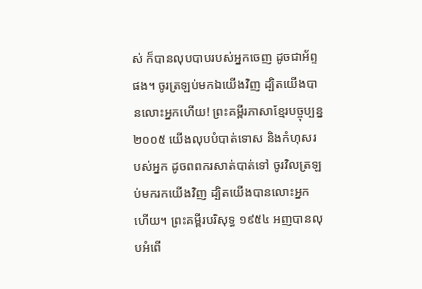ស់ ក៏បានលុបបាបរបស់អ្នកចេញ ដូចជាអ័ព្ទផង។ ចូរត្រឡប់មកឯយើងវិញ ដ្បិតយើងបានលោះអ្នកហើយ! ព្រះគម្ពីរភាសាខ្មែរបច្ចុប្បន្ន ២០០៥ យើងលុបបំបាត់ទោស និងកំហុសរបស់អ្នក ដូចពពករសាត់បាត់ទៅ ចូរវិលត្រឡប់មករកយើងវិញ ដ្បិតយើងបានលោះអ្នកហើយ។ ព្រះគម្ពីរបរិសុទ្ធ ១៩៥៤ អញបានលុបអំពើ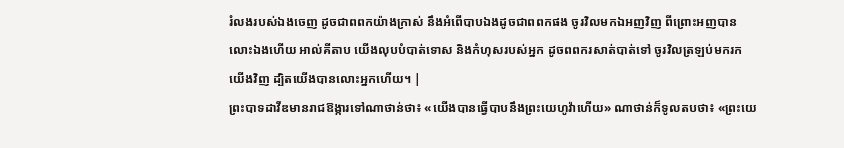រំលងរបស់ឯងចេញ ដូចជាពពកយ៉ាងក្រាស់ នឹងអំពើបាបឯងដូចជាពពកផង ចូរវិលមកឯអញវិញ ពីព្រោះអញបានលោះឯងហើយ អាល់គីតាប យើងលុបបំបាត់ទោស និងកំហុសរបស់អ្នក ដូចពពករសាត់បាត់ទៅ ចូរវិលត្រឡប់មករកយើងវិញ ដ្បិតយើងបានលោះអ្នកហើយ។ |
ព្រះបាទដាវីឌមានរាជឱង្ការទៅណាថាន់ថា៖ «យើងបានធ្វើបាបនឹងព្រះយេហូវ៉ាហើយ» ណាថាន់ក៏ទូលតបថា៖ «ព្រះយេ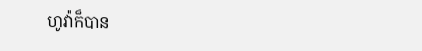ហូវ៉ាក៏បាន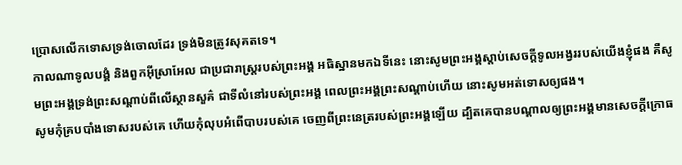ប្រោសលើកទោសទ្រង់ចោលដែរ ទ្រង់មិនត្រូវសុគតទេ។
កាលណាទូលបង្គំ និងពួកអ៊ីស្រាអែល ជាប្រជារាស្ត្ររបស់ព្រះអង្គ អធិស្ឋានមកឯទីនេះ នោះសូមព្រះអង្គស្តាប់សេចក្ដីទូលអង្វររបស់យើងខ្ញុំផង គឺសូមព្រះអង្គទ្រង់ព្រះសណ្ដាប់ពីលើស្ថានសួគ៌ ជាទីលំនៅរបស់ព្រះអង្គ ពេលព្រះអង្គព្រះសណ្តាប់ហើយ នោះសូមអត់ទោសឲ្យផង។
សូមកុំគ្របបាំងទោសរបស់គេ ហើយកុំលុបអំពើបាបរបស់គេ ចេញពីព្រះនេត្ររបស់ព្រះអង្គឡើយ ដ្បិតគេបានបណ្ដាលឲ្យព្រះអង្គមានសេចក្ដីក្រោធ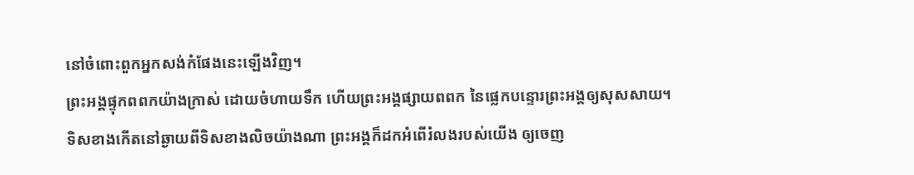នៅចំពោះពួកអ្នកសង់កំផែងនេះឡើងវិញ។
ព្រះអង្គផ្ទុកពពកយ៉ាងក្រាស់ ដោយចំហាយទឹក ហើយព្រះអង្គផ្សាយពពក នៃផ្លេកបន្ទោរព្រះអង្គឲ្យសុសសាយ។
ទិសខាងកើតនៅឆ្ងាយពីទិសខាងលិចយ៉ាងណា ព្រះអង្គក៏ដកអំពើរំលងរបស់យើង ឲ្យចេញ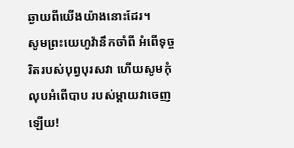ឆ្ងាយពីយើងយ៉ាងនោះដែរ។
សូមព្រះយេហូវ៉ានឹកចាំពី អំពើទុច្ចរិតរបស់បុព្វបុរសវា ហើយសូមកុំលុបអំពើបាប របស់ម្តាយវាចេញឡើយ!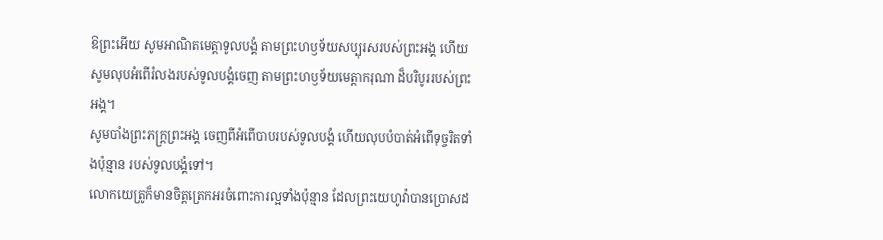ឱព្រះអើយ សូមអាណិតមេត្តាទូលបង្គំ តាមព្រះហឫទ័យសប្បុរសរបស់ព្រះអង្គ ហើយសូមលុបអំពើរំលងរបស់ទូលបង្គំចេញ តាមព្រះហឫទ័យមេត្តាករុណា ដ៏បរិបូររបស់ព្រះអង្គ។
សូមបាំងព្រះភក្ត្រព្រះអង្គ ចេញពីអំពើបាបរបស់ទូលបង្គំ ហើយលុបបំបាត់អំពើទុច្ចរិតទាំងប៉ុន្មាន របស់ទូលបង្គំទៅ។
លោកយេត្រូក៏មានចិត្តត្រេកអរចំពោះការល្អទាំងប៉ុន្មាន ដែលព្រះយេហូវ៉ាបានប្រោសដ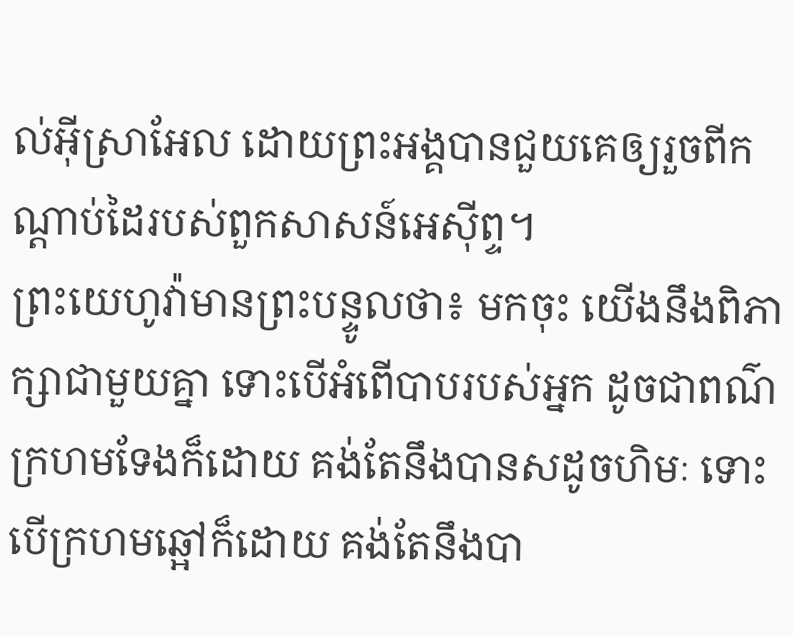ល់អ៊ីស្រាអែល ដោយព្រះអង្គបានជួយគេឲ្យរួចពីកណ្ដាប់ដៃរបស់ពួកសាសន៍អេស៊ីព្ទ។
ព្រះយេហូវ៉ាមានព្រះបន្ទូលថា៖ មកចុះ យើងនឹងពិភាក្សាជាមួយគ្នា ទោះបើអំពើបាបរបស់អ្នក ដូចជាពណ៌ក្រហមទែងក៏ដោយ គង់តែនឹងបានសដូចហិមៈ ទោះបើក្រហមឆ្អៅក៏ដោយ គង់តែនឹងបា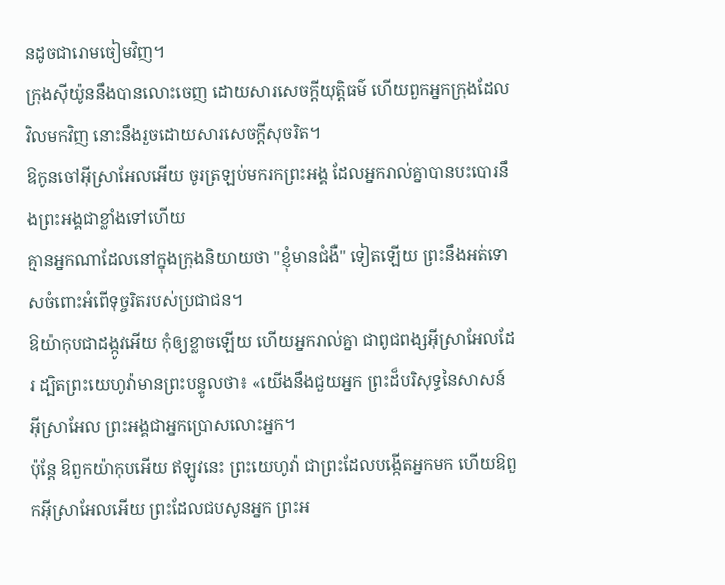នដូចជារោមចៀមវិញ។
ក្រុងស៊ីយ៉ូននឹងបានលោះចេញ ដោយសារសេចក្ដីយុត្តិធម៌ ហើយពួកអ្នកក្រុងដែលវិលមកវិញ នោះនឹងរួចដោយសារសេចក្ដីសុចរិត។
ឱកូនចៅអ៊ីស្រាអែលអើយ ចូរត្រឡប់មករកព្រះអង្គ ដែលអ្នករាល់គ្នាបានបះបោរនឹងព្រះអង្គជាខ្លាំងទៅហើយ
គ្មានអ្នកណាដែលនៅក្នុងក្រុងនិយាយថា "ខ្ញុំមានជំងឺ" ទៀតឡើយ ព្រះនឹងអត់ទោសចំពោះអំពើទុច្ចរិតរបស់ប្រជាជន។
ឱយ៉ាកុបជាដង្កូវអើយ កុំឲ្យខ្លាចឡើយ ហើយអ្នករាល់គ្នា ជាពូជពង្សអ៊ីស្រាអែលដែរ ដ្បិតព្រះយេហូវ៉ាមានព្រះបន្ទូលថា៖ «យើងនឹងជួយអ្នក ព្រះដ៏បរិសុទ្ធនៃសាសន៍អ៊ីស្រាអែល ព្រះអង្គជាអ្នកប្រោសលោះអ្នក។
ប៉ុន្តែ ឱពួកយ៉ាកុបអើយ ឥឡូវនេះ ព្រះយេហូវ៉ា ជាព្រះដែលបង្កើតអ្នកមក ហើយឱពួកអ៊ីស្រាអែលអើយ ព្រះដែលជបសូនអ្នក ព្រះអ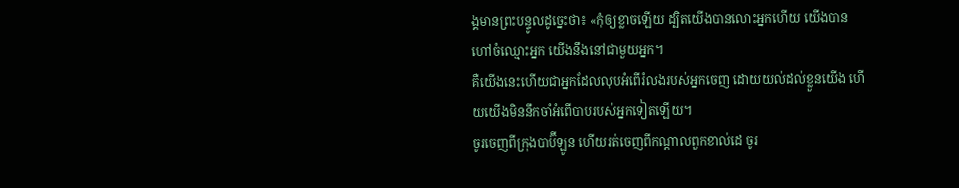ង្គមានព្រះបន្ទូលដូច្នេះថា៖ «កុំឲ្យខ្លាចឡើយ ដ្បិតយើងបានលោះអ្នកហើយ យើងបានហៅចំឈ្មោះអ្នក យើងនឹងនៅជាមួយអ្នក។
គឺយើងនេះហើយជាអ្នកដែលលុបអំពើរំលងរបស់អ្នកចេញ ដោយយល់ដល់ខ្លួនយើង ហើយយើងមិននឹកចាំអំពើបាបរបស់អ្នកទៀតឡើយ។
ចូរចេញពីក្រុងបាប៊ីឡូន ហើយរត់ចេញពីកណ្ដាលពួកខាល់ដេ ចូរ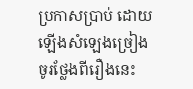ប្រកាសប្រាប់ ដោយឡើងសំឡេងច្រៀង ចូរថ្លែងពីរឿងនេះ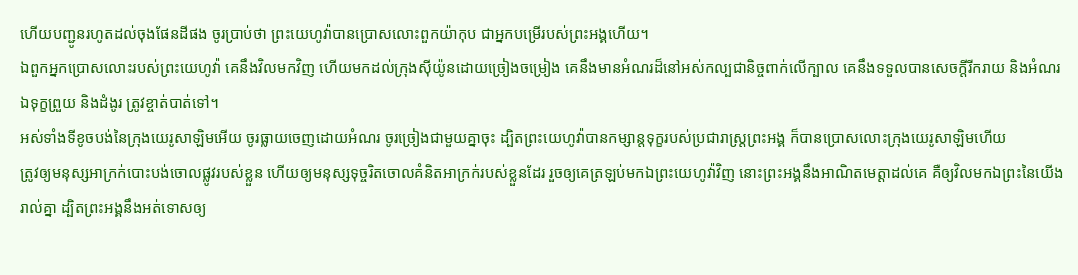ហើយបញ្ជូនរហូតដល់ចុងផែនដីផង ចូរប្រាប់ថា ព្រះយេហូវ៉ាបានប្រោសលោះពួកយ៉ាកុប ជាអ្នកបម្រើរបស់ព្រះអង្គហើយ។
ឯពួកអ្នកប្រោសលោះរបស់ព្រះយេហូវ៉ា គេនឹងវិលមកវិញ ហើយមកដល់ក្រុងស៊ីយ៉ូនដោយច្រៀងចម្រៀង គេនឹងមានអំណរដ៏នៅអស់កល្បជានិច្ចពាក់លើក្បាល គេនឹងទទួលបានសេចក្ដីរីករាយ និងអំណរ ឯទុក្ខព្រួយ និងដំងូរ ត្រូវខ្ចាត់បាត់ទៅ។
អស់ទាំងទីខូចបង់នៃក្រុងយេរូសាឡិមអើយ ចូរធ្លាយចេញដោយអំណរ ចូរច្រៀងជាមួយគ្នាចុះ ដ្បិតព្រះយេហូវ៉ាបានកម្សាន្តទុក្ខរបស់ប្រជារាស្ត្រព្រះអង្គ ក៏បានប្រោសលោះក្រុងយេរូសាឡិមហើយ
ត្រូវឲ្យមនុស្សអាក្រក់បោះបង់ចោលផ្លូវរបស់ខ្លួន ហើយឲ្យមនុស្សទុច្ចរិតចោលគំនិតអាក្រក់របស់ខ្លួនដែរ រួចឲ្យគេត្រឡប់មកឯព្រះយេហូវ៉ាវិញ នោះព្រះអង្គនឹងអាណិតមេត្តាដល់គេ គឺឲ្យវិលមកឯព្រះនៃយើងរាល់គ្នា ដ្បិតព្រះអង្គនឹងអត់ទោសឲ្យ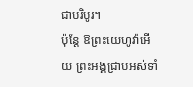ជាបរិបូរ។
ប៉ុន្តែ ឱព្រះយេហូវ៉ាអើយ ព្រះអង្គជ្រាបអស់ទាំ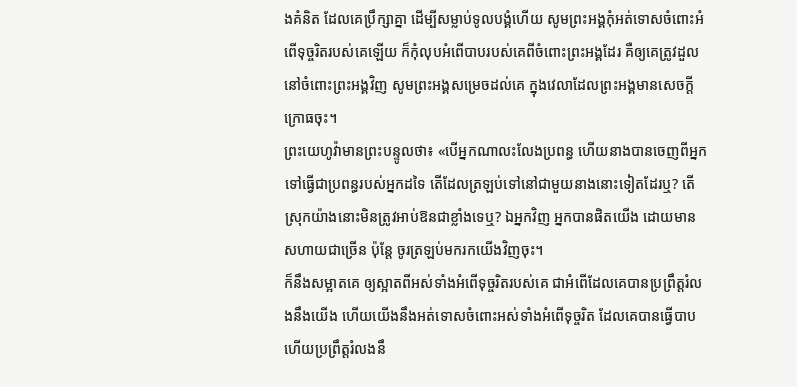ងគំនិត ដែលគេប្រឹក្សាគ្នា ដើម្បីសម្លាប់ទូលបង្គំហើយ សូមព្រះអង្គកុំអត់ទោសចំពោះអំពើទុច្ចរិតរបស់គេឡើយ ក៏កុំលុបអំពើបាបរបស់គេពីចំពោះព្រះអង្គដែរ គឺឲ្យគេត្រូវដួលនៅចំពោះព្រះអង្គវិញ សូមព្រះអង្គសម្រេចដល់គេ ក្នុងវេលាដែលព្រះអង្គមានសេចក្ដីក្រោធចុះ។
ព្រះយេហូវ៉ាមានព្រះបន្ទូលថា៖ «បើអ្នកណាលះលែងប្រពន្ធ ហើយនាងបានចេញពីអ្នក ទៅធ្វើជាប្រពន្ធរបស់អ្នកដទៃ តើដែលត្រឡប់ទៅនៅជាមួយនាងនោះទៀតដែរឬ? តើស្រុកយ៉ាងនោះមិនត្រូវអាប់ឱនជាខ្លាំងទេឬ? ឯអ្នកវិញ អ្នកបានផិតយើង ដោយមានសហាយជាច្រើន ប៉ុន្តែ ចូរត្រឡប់មករកយើងវិញចុះ។
ក៏នឹងសម្អាតគេ ឲ្យស្អាតពីអស់ទាំងអំពើទុច្ចរិតរបស់គេ ជាអំពើដែលគេបានប្រព្រឹត្តរំលងនឹងយើង ហើយយើងនឹងអត់ទោសចំពោះអស់ទាំងអំពើទុច្ចរិត ដែលគេបានធ្វើបាប ហើយប្រព្រឹត្តរំលងនឹ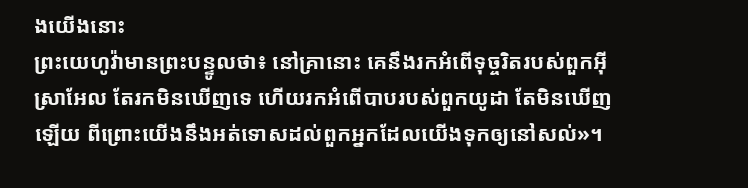ងយើងនោះ
ព្រះយេហូវ៉ាមានព្រះបន្ទូលថា៖ នៅគ្រានោះ គេនឹងរកអំពើទុច្ចរិតរបស់ពួកអ៊ីស្រាអែល តែរកមិនឃើញទេ ហើយរកអំពើបាបរបស់ពួកយូដា តែមិនឃើញឡើយ ពីព្រោះយើងនឹងអត់ទោសដល់ពួកអ្នកដែលយើងទុកឲ្យនៅសល់»។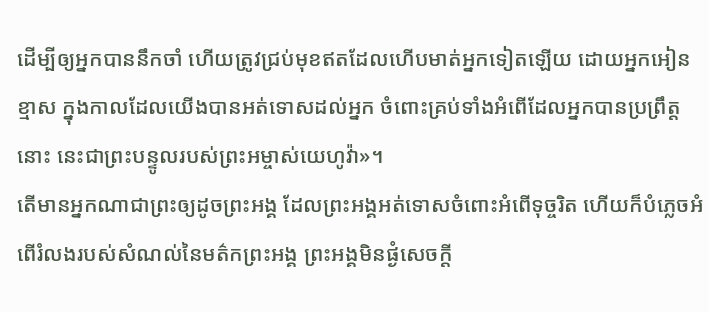ដើម្បីឲ្យអ្នកបាននឹកចាំ ហើយត្រូវជ្រប់មុខឥតដែលហើបមាត់អ្នកទៀតឡើយ ដោយអ្នកអៀនខ្មាស ក្នុងកាលដែលយើងបានអត់ទោសដល់អ្នក ចំពោះគ្រប់ទាំងអំពើដែលអ្នកបានប្រព្រឹត្តនោះ នេះជាព្រះបន្ទូលរបស់ព្រះអម្ចាស់យេហូវ៉ា»។
តើមានអ្នកណាជាព្រះឲ្យដូចព្រះអង្គ ដែលព្រះអង្គអត់ទោសចំពោះអំពើទុច្ចរិត ហើយក៏បំភ្លេចអំពើរំលងរបស់សំណល់នៃមត៌កព្រះអង្គ ព្រះអង្គមិនផ្ងំសេចក្ដី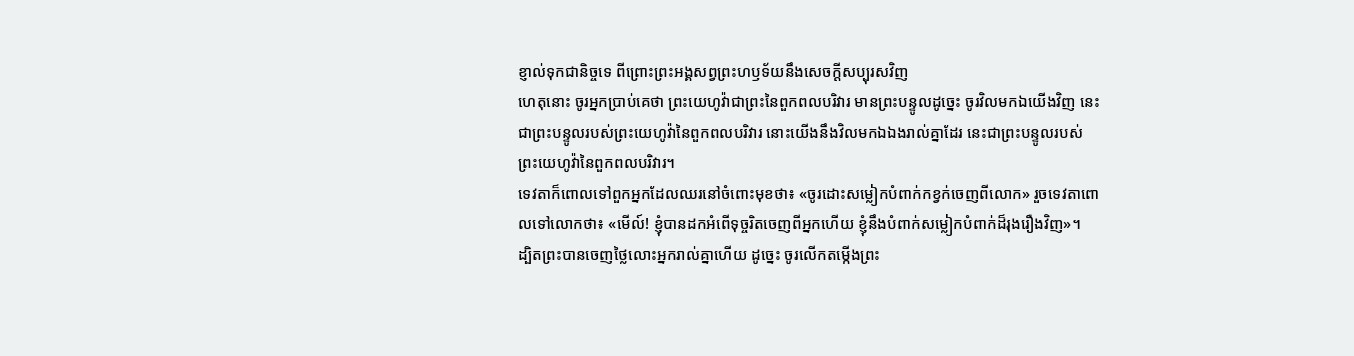ខ្ញាល់ទុកជានិច្ចទេ ពីព្រោះព្រះអង្គសព្វព្រះហឫទ័យនឹងសេចក្ដីសប្បុរសវិញ
ហេតុនោះ ចូរអ្នកប្រាប់គេថា ព្រះយេហូវ៉ាជាព្រះនៃពួកពលបរិវារ មានព្រះបន្ទូលដូច្នេះ ចូរវិលមកឯយើងវិញ នេះជាព្រះបន្ទូលរបស់ព្រះយេហូវ៉ានៃពួកពលបរិវារ នោះយើងនឹងវិលមកឯឯងរាល់គ្នាដែរ នេះជាព្រះបន្ទូលរបស់ព្រះយេហូវ៉ានៃពួកពលបរិវារ។
ទេវតាក៏ពោលទៅពួកអ្នកដែលឈរនៅចំពោះមុខថា៖ «ចូរដោះសម្លៀកបំពាក់កខ្វក់ចេញពីលោក» រួចទេវតាពោលទៅលោកថា៖ «មើល៍! ខ្ញុំបានដកអំពើទុច្ចរិតចេញពីអ្នកហើយ ខ្ញុំនឹងបំពាក់សម្លៀកបំពាក់ដ៏រុងរឿងវិញ»។
ដ្បិតព្រះបានចេញថ្លៃលោះអ្នករាល់គ្នាហើយ ដូច្នេះ ចូរលើកតម្កើងព្រះ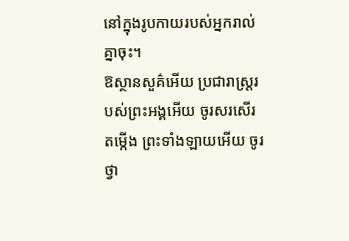នៅក្នុងរូបកាយរបស់អ្នករាល់គ្នាចុះ។
ឱស្ថានសួគ៌អើយ ប្រជារាស្ត្ររបស់ព្រះអង្គអើយ ចូរសរសើរតម្កើង ព្រះទាំងឡាយអើយ ចូរថ្វា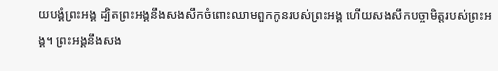យបង្គំព្រះអង្គ ដ្បិតព្រះអង្គនឹងសងសឹកចំពោះឈាមពួកកូនរបស់ព្រះអង្គ ហើយសងសឹកបច្ចាមិត្តរបស់ព្រះអង្គ។ ព្រះអង្គនឹងសង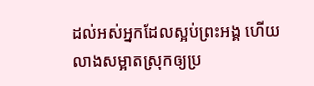ដល់អស់អ្នកដែលស្អប់ព្រះអង្គ ហើយលាងសម្អាតស្រុកឲ្យប្រ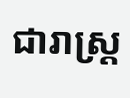ជារាស្ត្រ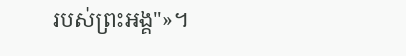របស់ព្រះអង្គ"»។